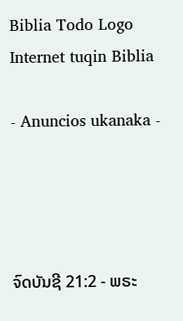Biblia Todo Logo
Internet tuqin Biblia

- Anuncios ukanaka -




ຈົດບັນຊີ 21:2 - ພຣະ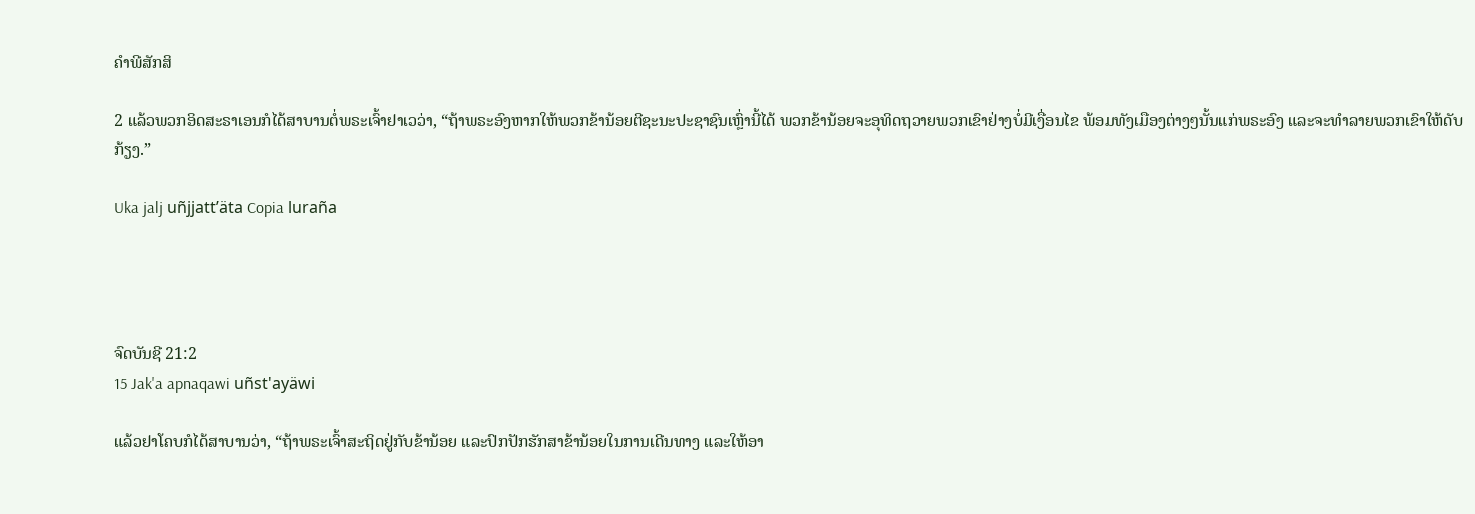ຄຳພີສັກສິ

2 ແລ້ວພວກອິດສະຣາເອນກໍໄດ້ສາບານຕໍ່ພຣະເຈົ້າຢາເວວ່າ, “ຖ້າພຣະອົງຫາກໃຫ້ພວກຂ້ານ້ອຍຕີຊະນະປະຊາຊົນເຫຼົ່ານີ້ໄດ້ ພວກຂ້ານ້ອຍຈະອຸທິດຖວາຍພວກເຂົາຢ່າງບໍ່ມີເງື່ອນໄຂ ພ້ອມທັງເມືອງຕ່າງໆນັ້ນແກ່ພຣະອົງ ແລະຈະທຳລາຍພວກເຂົາໃຫ້ດັບກ້ຽງ.”

Uka jalj uñjjattʼäta Copia luraña




ຈົດບັນຊີ 21:2
15 Jak'a apnaqawi uñst'ayäwi

ແລ້ວຢາໂຄບກໍໄດ້ສາບານວ່າ, “ຖ້າພຣະເຈົ້າສະຖິດຢູ່ກັບຂ້ານ້ອຍ ແລະປົກປັກຮັກສາຂ້ານ້ອຍໃນການເດີນທາງ ແລະໃຫ້ອາ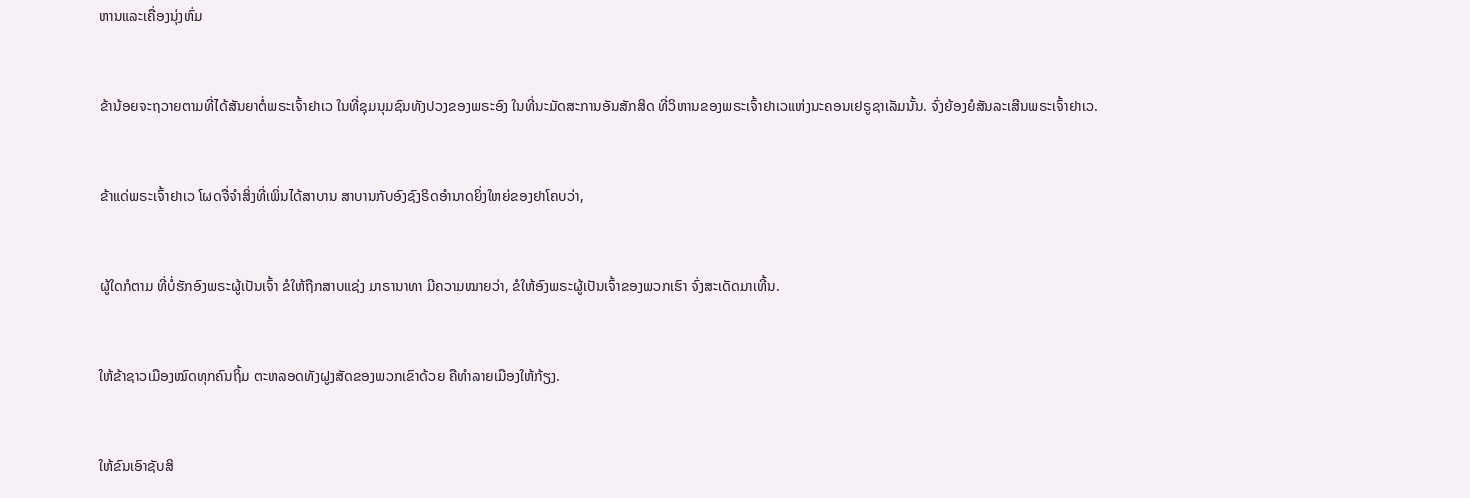ຫານແລະເຄື່ອງນຸ່ງຫົ່ມ


ຂ້ານ້ອຍຈະຖວາຍຕາມທີ່ໄດ້ສັນຍາຕໍ່ພຣະເຈົ້າຢາເວ ໃນທີ່ຊຸມນຸມຊົນທັງປວງຂອງພຣະອົງ ໃນທີ່ນະມັດສະການອັນສັກສິດ ທີ່ວິຫານຂອງພຣະເຈົ້າຢາເວແຫ່ງນະຄອນເຢຣູຊາເລັມນັ້ນ. ຈົ່ງຍ້ອງຍໍສັນລະເສີນພຣະເຈົ້າຢາເວ.


ຂ້າແດ່ພຣະເຈົ້າຢາເວ ໂຜດຈື່ຈຳສິ່ງທີ່ເພິ່ນໄດ້ສາບານ ສາບານກັບອົງຊົງຣິດອຳນາດຍິ່ງໃຫຍ່ຂອງຢາໂຄບວ່າ,


ຜູ້ໃດກໍຕາມ ທີ່ບໍ່ຮັກອົງພຣະຜູ້ເປັນເຈົ້າ ຂໍໃຫ້ຖືກສາບແຊ່ງ ມາຣານາທາ ມີຄວາມໝາຍວ່າ, ຂໍໃຫ້ອົງພຣະຜູ້ເປັນເຈົ້າຂອງພວກເຮົາ ຈົ່ງສະເດັດມາເທີ້ນ.


ໃຫ້ຂ້າຊາວເມືອງໝົດທຸກຄົນຖິ້ມ ຕະຫລອດທັງຝູງສັດຂອງພວກເຂົາດ້ວຍ ຄືທຳລາຍເມືອງໃຫ້ກ້ຽງ.


ໃຫ້ຂົນເອົາຊັບສິ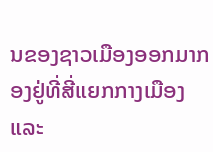ນຂອງຊາວເມືອງອອກມາກອງຢູ່ທີ່ສີ່ແຍກກາງເມືອງ ແລະ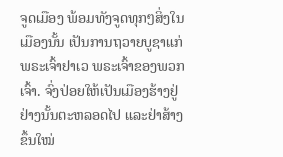ຈູດເມືອງ ພ້ອມທັງຈູດທຸກໆສິ່ງໃນເມືອງນັ້ນ ເປັນການຖວາຍບູຊາແກ່ພຣະເຈົ້າຢາເວ ພຣະເຈົ້າຂອງພວກເຈົ້າ. ຈົ່ງປ່ອຍໃຫ້ເປັນເມືອງຮ້າງຢູ່ຢ່າງນັ້ນຕະຫລອດໄປ ແລະຢ່າສ້າງຂຶ້ນໃໝ່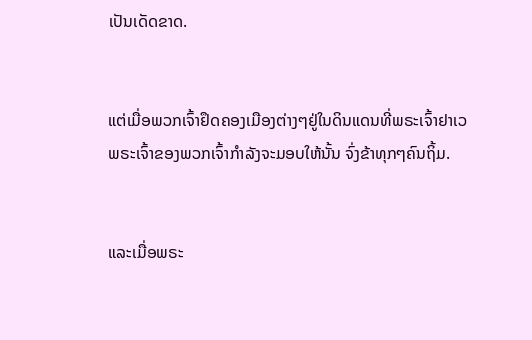ເປັນເດັດຂາດ.


ແຕ່ເມື່ອພວກເຈົ້າຢຶດຄອງເມືອງຕ່າງໆຢູ່ໃນດິນແດນທີ່ພຣະເຈົ້າຢາເວ ພຣະເຈົ້າຂອງພວກເຈົ້າກຳລັງຈະມອບໃຫ້ນັ້ນ ຈົ່ງຂ້າທຸກໆຄົນຖິ້ມ.


ແລະເມື່ອພຣະ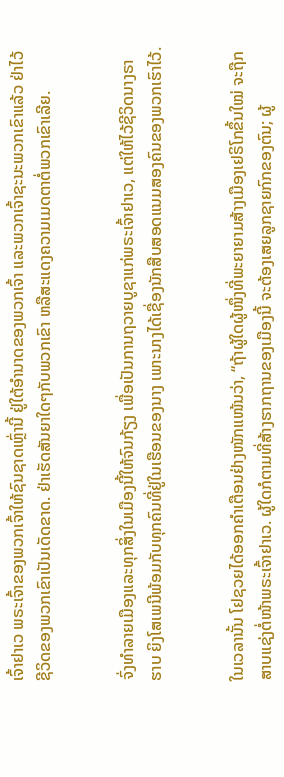ເຈົ້າຢາເວ ພຣະເຈົ້າຂອງພວກເຈົ້າໃຫ້ຊົນຊາດເຫຼົ່ານີ້ ຢູ່ໃຕ້ອຳນາດຂອງພວກເຈົ້າ ແລະພວກເຈົ້າຊະນະພວກເຂົາແລ້ວ ຢ່າໄວ້ຊີວິດຂອງພວກເຂົາເປັນເດັດຂາດ. ຢ່າເຮັດສັນຍາໃດໆກັບພວກເຂົາ ຫລືສະແດງຄວາມເມດຕາຕໍ່ພວກເຂົາເລີຍ.


ຈົ່ງທຳລາຍເມືອງແລະທຸກສິ່ງໃນເມືອງນີ້ໃຫ້ຈົນກ້ຽງ ເພື່ອເປັນການຖວາຍບູຊາແກ່ພຣະເຈົ້າຢາເວ, ແຕ່ໃຫ້ໄວ້ຊີວິດນາງຣາຮາບ ຍິງໂສເພນີພ້ອມກັບທຸກຄົນທີ່ຢູ່ໃນເຮືອນຂອງນາງ ເພາະນາງໄດ້ເຊື່ອງນັກສືບສອດແນມສອງຄົນຂອງພວກເຮົາໄວ້.


ໃນເວລານັ້ນ ໂຢຊວຍໄດ້ອອກຄຳເຕືອນຢ່າງໜັກແໜ້ນວ່າ, “ຖ້າຜູ້ໃດຜູ້ໜຶ່ງທີ່ພະຍາຍາມສ້າງເມືອງເຢຣິໂກຂຶ້ນໃໝ່ ຈະຖືກສາບແຊ່ງຕໍ່ໜ້າພຣະເຈົ້າຢາເວ. ຜູ້ໃດກໍຕາມທີ່ສ້າງຮາກຖານຂອງເມືອງນີ້ ຈະຕ້ອງເສຍລູກຊາຍກົກຂອງຕົນ; ຜູ້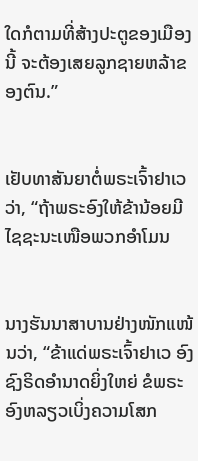ໃດກໍຕາມທີ່ສ້າງປະຕູຂອງເມືອງນີ້ ຈະຕ້ອງເສຍລູກຊາຍຫລ້າຂອງຕົນ.”


ເຢັບທາສັນຍາຕໍ່ພຣະເຈົ້າຢາເວວ່າ, “ຖ້າພຣະອົງໃຫ້ຂ້ານ້ອຍມີໄຊຊະນະເໜືອພວກອຳໂມນ


ນາງຮັນນາສາບານຢ່າງໜັກແໜ້ນວ່າ, “ຂ້າແດ່ພຣະເຈົ້າຢາເວ ອົງຊົງຣິດອຳນາດຍິ່ງໃຫຍ່ ຂໍພຣະອົງຫລຽວເບິ່ງຄວາມໂສກ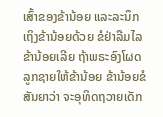ເສົ້າຂອງຂ້ານ້ອຍ ແລະລະນຶກເຖິງຂ້ານ້ອຍດ້ວຍ ຂໍຢ່າລືມໄລຂ້ານ້ອຍເລີຍ ຖ້າພຣະອົງໂຜດລູກຊາຍໃຫ້ຂ້ານ້ອຍ ຂ້ານ້ອຍຂໍສັນຍາວ່າ ຈະອຸທິດຖວາຍເດັກ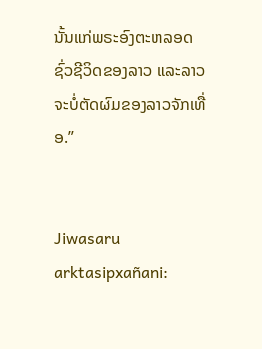ນັ້ນແກ່ພຣະອົງຕະຫລອດຊົ່ວຊີວິດຂອງລາວ ແລະລາວຈະບໍ່ຕັດຜົມຂອງລາວຈັກເທື່ອ.”


Jiwasaru arktasipxañani: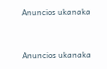Anuncios ukanaka


Anuncios ukanaka